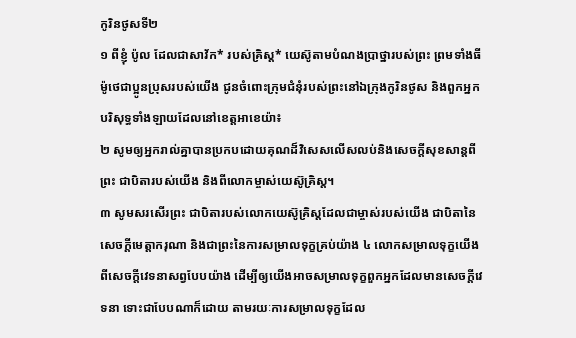កូរិនថូសទី២
១ ពីខ្ញុំ ប៉ូល ដែលជាសាវ័ក* របស់គ្រិស្ត* យេស៊ូតាមបំណងប្រាថ្នារបស់ព្រះ ព្រមទាំងធីម៉ូថេជាប្អូនប្រុសរបស់យើង ជូនចំពោះក្រុមជំនុំរបស់ព្រះនៅឯក្រុងកូរិនថូស និងពួកអ្នកបរិសុទ្ធទាំងឡាយដែលនៅខេត្តអាខេយ៉ា៖
២ សូមឲ្យអ្នករាល់គ្នាបានប្រកបដោយគុណដ៏វិសេសលើសលប់និងសេចក្ដីសុខសាន្តពីព្រះ ជាបិតារបស់យើង និងពីលោកម្ចាស់យេស៊ូគ្រិស្ត។
៣ សូមសរសើរព្រះ ជាបិតារបស់លោកយេស៊ូគ្រិស្តដែលជាម្ចាស់របស់យើង ជាបិតានៃសេចក្ដីមេត្ដាករុណា និងជាព្រះនៃការសម្រាលទុក្ខគ្រប់យ៉ាង ៤ លោកសម្រាលទុក្ខយើងពីសេចក្ដីវេទនាសព្វបែបយ៉ាង ដើម្បីឲ្យយើងអាចសម្រាលទុក្ខពួកអ្នកដែលមានសេចក្ដីវេទនា ទោះជាបែបណាក៏ដោយ តាមរយៈការសម្រាលទុក្ខដែល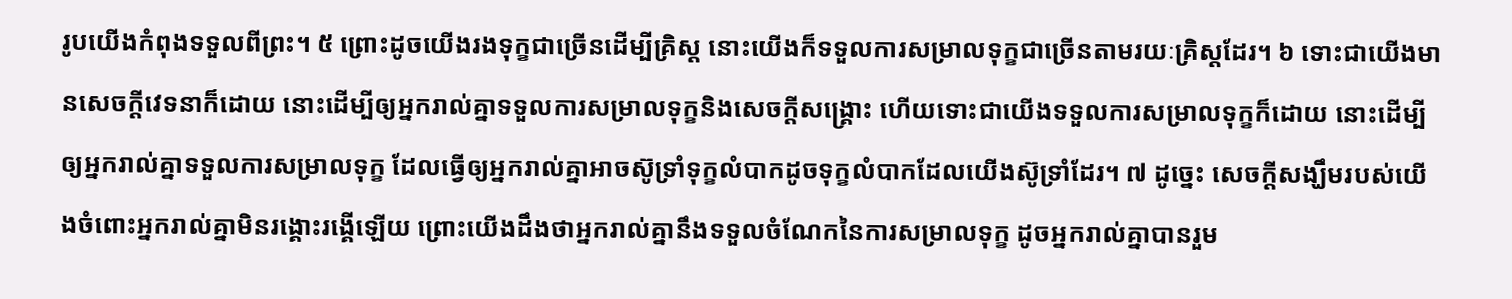រូបយើងកំពុងទទួលពីព្រះ។ ៥ ព្រោះដូចយើងរងទុក្ខជាច្រើនដើម្បីគ្រិស្ត នោះយើងក៏ទទួលការសម្រាលទុក្ខជាច្រើនតាមរយៈគ្រិស្តដែរ។ ៦ ទោះជាយើងមានសេចក្ដីវេទនាក៏ដោយ នោះដើម្បីឲ្យអ្នករាល់គ្នាទទួលការសម្រាលទុក្ខនិងសេចក្ដីសង្គ្រោះ ហើយទោះជាយើងទទួលការសម្រាលទុក្ខក៏ដោយ នោះដើម្បីឲ្យអ្នករាល់គ្នាទទួលការសម្រាលទុក្ខ ដែលធ្វើឲ្យអ្នករាល់គ្នាអាចស៊ូទ្រាំទុក្ខលំបាកដូចទុក្ខលំបាកដែលយើងស៊ូទ្រាំដែរ។ ៧ ដូច្នេះ សេចក្ដីសង្ឃឹមរបស់យើងចំពោះអ្នករាល់គ្នាមិនរង្គោះរង្គើឡើយ ព្រោះយើងដឹងថាអ្នករាល់គ្នានឹងទទួលចំណែកនៃការសម្រាលទុក្ខ ដូចអ្នករាល់គ្នាបានរួម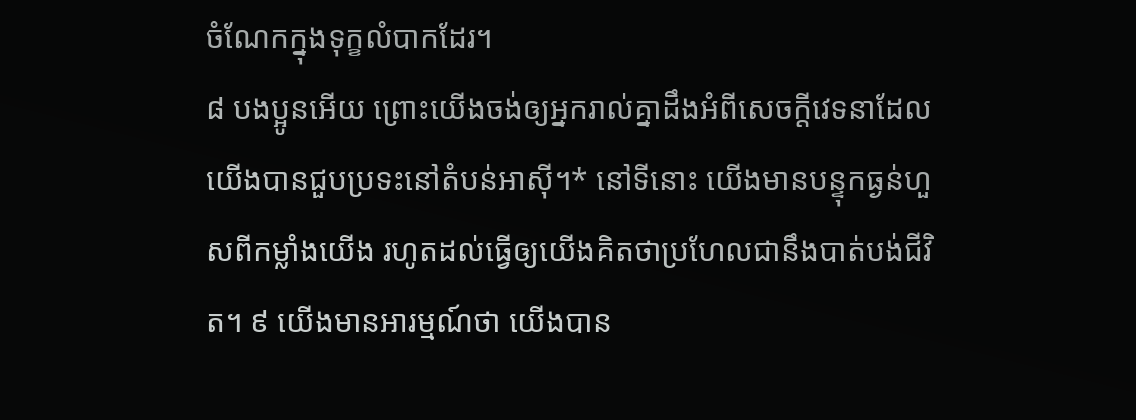ចំណែកក្នុងទុក្ខលំបាកដែរ។
៨ បងប្អូនអើយ ព្រោះយើងចង់ឲ្យអ្នករាល់គ្នាដឹងអំពីសេចក្ដីវេទនាដែលយើងបានជួបប្រទះនៅតំបន់អាស៊ី។* នៅទីនោះ យើងមានបន្ទុកធ្ងន់ហួសពីកម្លាំងយើង រហូតដល់ធ្វើឲ្យយើងគិតថាប្រហែលជានឹងបាត់បង់ជីវិត។ ៩ យើងមានអារម្មណ៍ថា យើងបាន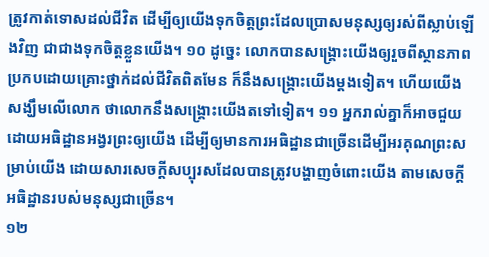ត្រូវកាត់ទោសដល់ជីវិត ដើម្បីឲ្យយើងទុកចិត្តព្រះដែលប្រោសមនុស្សឲ្យរស់ពីស្លាប់ឡើងវិញ ជាជាងទុកចិត្តខ្លួនយើង។ ១០ ដូច្នេះ លោកបានសង្គ្រោះយើងឲ្យរួចពីស្ថានភាពប្រកបដោយគ្រោះថ្នាក់ដល់ជីវិតពិតមែន ក៏នឹងសង្គ្រោះយើងម្ដងទៀត។ ហើយយើងសង្ឃឹមលើលោក ថាលោកនឹងសង្គ្រោះយើងតទៅទៀត។ ១១ អ្នករាល់គ្នាក៏អាចជួយដោយអធិដ្ឋានអង្វរព្រះឲ្យយើង ដើម្បីឲ្យមានការអធិដ្ឋានជាច្រើនដើម្បីអរគុណព្រះសម្រាប់យើង ដោយសារសេចក្ដីសប្បុរសដែលបានត្រូវបង្ហាញចំពោះយើង តាមសេចក្ដីអធិដ្ឋានរបស់មនុស្សជាច្រើន។
១២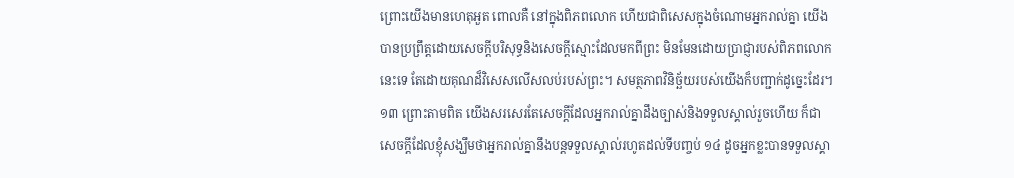ព្រោះយើងមានហេតុអួត ពោលគឺ នៅក្នុងពិភពលោក ហើយជាពិសេសក្នុងចំណោមអ្នករាល់គ្នា យើងបានប្រព្រឹត្តដោយសេចក្ដីបរិសុទ្ធនិងសេចក្ដីស្មោះដែលមកពីព្រះ មិនមែនដោយប្រាជ្ញារបស់ពិភពលោកនេះទេ តែដោយគុណដ៏វិសេសលើសលប់របស់ព្រះ។ សមត្ថភាពវិនិច្ឆ័យរបស់យើងក៏បញ្ជាក់ដូច្នេះដែរ។ ១៣ ព្រោះតាមពិត យើងសរសេរតែសេចក្ដីដែលអ្នករាល់គ្នាដឹងច្បាស់និងទទួលស្គាល់រួចហើយ ក៏ជាសេចក្ដីដែលខ្ញុំសង្ឃឹមថាអ្នករាល់គ្នានឹងបន្តទទួលស្គាល់រហូតដល់ទីបញ្ចប់ ១៤ ដូចអ្នកខ្លះបានទទួលស្គា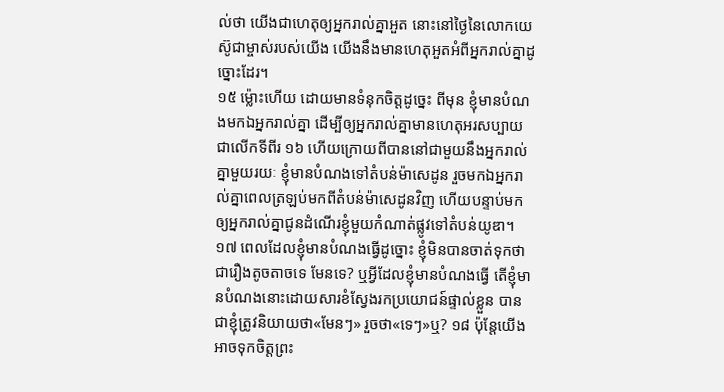ល់ថា យើងជាហេតុឲ្យអ្នករាល់គ្នាអួត នោះនៅថ្ងៃនៃលោកយេស៊ូជាម្ចាស់របស់យើង យើងនឹងមានហេតុអួតអំពីអ្នករាល់គ្នាដូច្នោះដែរ។
១៥ ម្ល៉ោះហើយ ដោយមានទំនុកចិត្តដូច្នេះ ពីមុន ខ្ញុំមានបំណងមកឯអ្នករាល់គ្នា ដើម្បីឲ្យអ្នករាល់គ្នាមានហេតុអរសប្បាយជាលើកទីពីរ ១៦ ហើយក្រោយពីបាននៅជាមួយនឹងអ្នករាល់គ្នាមួយរយៈ ខ្ញុំមានបំណងទៅតំបន់ម៉ាសេដូន រួចមកឯអ្នករាល់គ្នាពេលត្រឡប់មកពីតំបន់ម៉ាសេដូនវិញ ហើយបន្ទាប់មកឲ្យអ្នករាល់គ្នាជូនដំណើរខ្ញុំមួយកំណាត់ផ្លូវទៅតំបន់យូឌា។ ១៧ ពេលដែលខ្ញុំមានបំណងធ្វើដូច្នោះ ខ្ញុំមិនបានចាត់ទុកថាជារឿងតូចតាចទេ មែនទេ? ឬអ្វីដែលខ្ញុំមានបំណងធ្វើ តើខ្ញុំមានបំណងនោះដោយសារខំស្វែងរកប្រយោជន៍ផ្ទាល់ខ្លួន បានជាខ្ញុំត្រូវនិយាយថា«មែនៗ» រួចថា«ទេៗ»ឬ? ១៨ ប៉ុន្តែយើងអាចទុកចិត្តព្រះ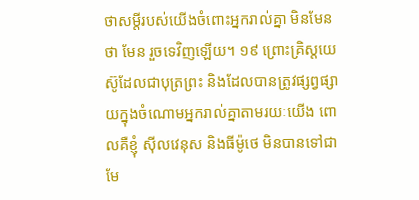ថាសម្ដីរបស់យើងចំពោះអ្នករាល់គ្នា មិនមែនថា មែន រួចទេវិញឡើយ។ ១៩ ព្រោះគ្រិស្តយេស៊ូដែលជាបុត្រព្រះ និងដែលបានត្រូវផ្សព្វផ្សាយក្នុងចំណោមអ្នករាល់គ្នាតាមរយៈយើង ពោលគឺខ្ញុំ ស៊ីលវេនុស និងធីម៉ូថេ មិនបានទៅជា មែ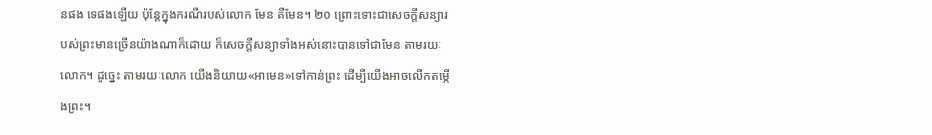នផង ទេផងឡើយ ប៉ុន្តែក្នុងករណីរបស់លោក មែន គឺមែន។ ២០ ព្រោះទោះជាសេចក្ដីសន្យារបស់ព្រះមានច្រើនយ៉ាងណាក៏ដោយ ក៏សេចក្ដីសន្យាទាំងអស់នោះបានទៅជាមែន តាមរយៈលោក។ ដូច្នេះ តាមរយៈលោក យើងនិយាយ«អាមេន»ទៅកាន់ព្រះ ដើម្បីយើងអាចលើកតម្កើងព្រះ។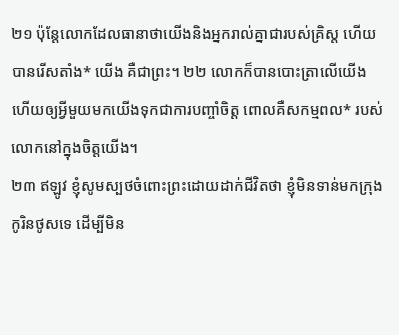២១ ប៉ុន្តែលោកដែលធានាថាយើងនិងអ្នករាល់គ្នាជារបស់គ្រិស្ត ហើយបានរើសតាំង* យើង គឺជាព្រះ។ ២២ លោកក៏បានបោះត្រាលើយើង ហើយឲ្យអ្វីមួយមកយើងទុកជាការបញ្ចាំចិត្ត ពោលគឺសកម្មពល* របស់លោកនៅក្នុងចិត្តយើង។
២៣ ឥឡូវ ខ្ញុំសូមស្បថចំពោះព្រះដោយដាក់ជីវិតថា ខ្ញុំមិនទាន់មកក្រុងកូរិនថូសទេ ដើម្បីមិន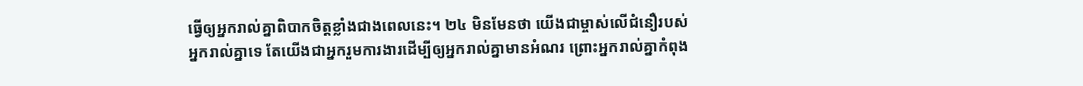ធ្វើឲ្យអ្នករាល់គ្នាពិបាកចិត្តខ្លាំងជាងពេលនេះ។ ២៤ មិនមែនថា យើងជាម្ចាស់លើជំនឿរបស់អ្នករាល់គ្នាទេ តែយើងជាអ្នករួមការងារដើម្បីឲ្យអ្នករាល់គ្នាមានអំណរ ព្រោះអ្នករាល់គ្នាកំពុង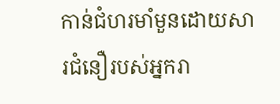កាន់ជំហរមាំមួនដោយសារជំនឿរបស់អ្នករា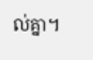ល់គ្នា។